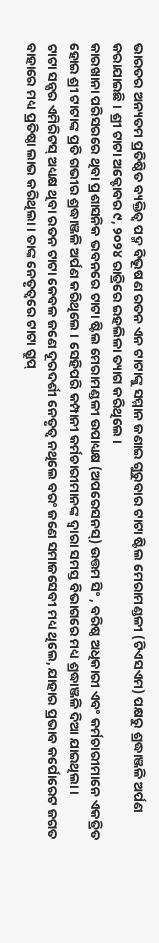ଭାରତର ଅନ୍ୟତମ ପ୍ରତିଷ୍ଠିତ ବ୍ୟକ୍ତିତ୍ୱ ପଦ୍ମ ବିଭୂଷଣ ରତନ ଏନ ଟାଟାଙ୍କୁ ସମ୍ମାନ ଜଣାଇ ଗୁରୁବାର ଟାଟା ଷ୍ଟିଲ ମେରାମଣ୍ଡଳୀ (ଟିଏସଏମ) ପକ୍ଷରୁ ଶ୍ରଦ୍ଧାଞ୍ଜଳି ଅର୍ପଣ କରାଯାଇଛି । ଶ୍ରୀ ଟାଟା ଅକ୍ଟୋବର ୯, ୨୦୨୪ ରାତ୍ରିରେ ଇହଲିଳା ତ୍ୟାଗ କରିଥିଲେ ।
କାରଖାନା ପରିସରରେ ଥିବା ପ୍ରଶାସନିକ ଭବନରେ ଟାଟା ଷ୍ଟିଲ ମେରାମଣ୍ଡଳୀ ଉପାଧ୍ୟକ୍ଷ (ଅପରେସନସ୍) ଉତ୍ତମ ସିଂ , ବରିଷ୍ଠ ଅଧିକାରୀ ଏବଂ କର୍ମଚାରୀମାନେ ଏକତ୍ରିତ ହୋଇ ଶ୍ରୀ ଟାଟାଙ୍କ ପ୍ରତି ଗଭୀର ଶ୍ରଦ୍ଧାଞ୍ଜଳି ଅର୍ପଣ କରିଥିଲେ । ସେହିପରି କମ୍ପାନୀ କର୍ମଚାରୀମାନଙ୍କ ଦ୍ଵାରା ସମସ୍ତ ବିଭାଗରେ ମଧ୍ୟ ଶ୍ରଦ୍ଧାଞ୍ଜଳି ଦିଆ ଯାଇଥିଲା।
ଟାଟା ସନ୍ସର ଏମିରିଟସ୍ ଅଧ୍ୟକ୍ଷ ଥିବା ରତନ ଟାଟା କେବଳ ଜଣେ ଦୂରଦର୍ଶୀ ନେତୃତ୍ୱ ନଥିଲେ ବରଂ ଜଣେ ସମାଜସେବୀ ମଧ୍ୟ ଥିଲେ, ଯାହାର ପ୍ରଭାବ କର୍ପୋରେଟ ଜଗତ ବାହାରେ ମଧ୍ୟ ପ୍ରତିଷ୍ଠା ଲାଭ କରିଥିଲା । ତାଙ୍କ ନେତୃତ୍ୱରେ ଟାଟା ଗ୍ରୁପ୍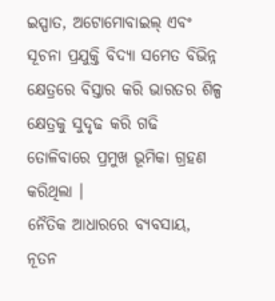ଇସ୍ପାତ, ଅଟୋମୋବାଇଲ୍ ଏବଂ ସୂଚନା ପ୍ରଯୁକ୍ତି ବିଦ୍ୟା ସମେତ ବିଭିନ୍ନ କ୍ଷେତ୍ରରେ ବିସ୍ତାର କରି ଭାରତର ଶିଳ୍ପ କ୍ଷେତ୍ରକୁ ସୁଦୃଢ କରି ଗଢି ତୋଳିବାରେ ପ୍ରମୁଖ ଭୂମିକା ଗ୍ରହଣ କରିଥିଲା ।
ନୈତିକ ଆଧାରରେ ବ୍ୟବସାୟ, ନୂତନ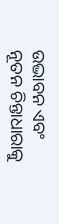ଉଦ୍ଭାବନ ଏବଂ ନୂତନ ଚିନ୍ତାଧାରାକୁ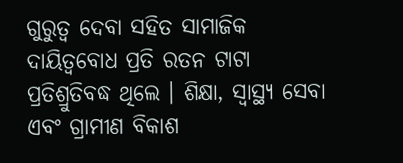ଗୁରୁତ୍ୱ ଦେବା ସହିତ ସାମାଜିକ ଦାୟିତ୍ୱବୋଧ ପ୍ରତି ରତନ ଟାଟା ପ୍ରତିଶ୍ରୁତିବଦ୍ଧ ଥିଲେ । ଶିକ୍ଷା, ସ୍ୱାସ୍ଥ୍ୟ ସେବା ଏବଂ ଗ୍ରାମୀଣ ବିକାଶ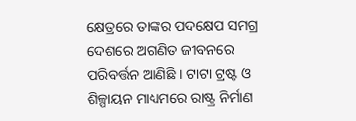କ୍ଷେତ୍ରରେ ତାଙ୍କର ପଦକ୍ଷେପ ସମଗ୍ର ଦେଶରେ ଅଗଣିତ ଜୀବନରେ ପରିବର୍ତ୍ତନ ଆଣିଛି । ଟାଟା ଟ୍ରଷ୍ଟ ଓ ଶିଳ୍ପାୟନ ମାଧ୍ୟମରେ ରାଷ୍ଟ୍ର ନିର୍ମାଣ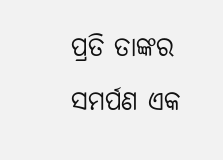ପ୍ରତି ତାଙ୍କର ସମର୍ପଣ ଏକ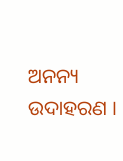ଅନନ୍ୟ ଉଦାହରଣ ।